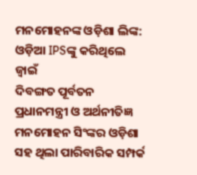ମନମୋହନଙ୍କ ଓଡ଼ିଶା ଲିଙ୍କ: ଓଡ଼ିଆ IPSଙ୍କୁ କରିଥିଲେ ଜ୍ୱାଇଁ
ଦିବଙ୍ଗତ ପୂର୍ବତନ ପ୍ରଧାନମନ୍ତ୍ରୀ ଓ ଅର୍ଥନୀତିଜ୍ଞ ମନମୋହନ ସିଂଙ୍କର ଓଡ଼ିଶା ସହ ଥିଲା ପାରିବାରିକ ସମ୍ପର୍କ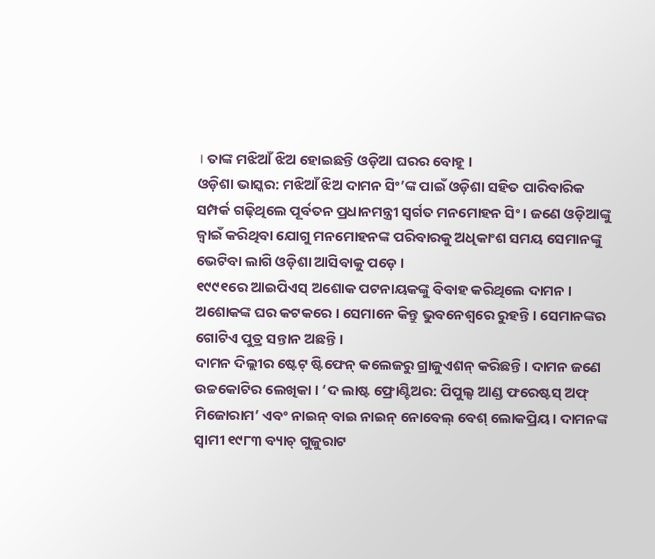। ତାଙ୍କ ମଝିଆଁ ଝିଅ ହୋଇଛନ୍ତି ଓଡ଼ିଆ ଘରର ବୋହୂ ।
ଓଡ଼ିଶା ଭାସ୍କର: ମଝିଆଁ ଝିଅ ଦାମନ ସିଂ’ଙ୍କ ପାଇଁ ଓଡ଼ିଶା ସହିତ ପାରିବାରିକ ସମ୍ପର୍କ ଗଢ଼ିଥିଲେ ପୂର୍ବତନ ପ୍ରଧାନମନ୍ତ୍ରୀ ସ୍ୱର୍ଗତ ମନମୋହନ ସିଂ । ଜଣେ ଓଡ଼ିଆଙ୍କୁ ଜ୍ୱାଇଁ କରିଥିବା ଯୋଗୁ ମନମୋହନଙ୍କ ପରିବାରକୁ ଅଧିକାଂଶ ସମୟ ସେମାନଙ୍କୁ ଭେଟିବା ଲାଗି ଓଡ଼ିଶା ଆସିବାକୁ ପଡ଼େ ।
୧୯୯୧ରେ ଆଇପିଏସ୍ ଅଶୋକ ପଟନାୟକଙ୍କୁ ବିବାହ କରିଥିଲେ ଦାମନ । ଅଶୋକଙ୍କ ଘର କଟକରେ । ସେମାନେ କିନ୍ତୁ ଭୁବନେଶ୍ୱରେ ରୁହନ୍ତି । ସେମାନଙ୍କର ଗୋଟିଏ ପୁତ୍ର ସନ୍ତାନ ଅଛନ୍ତି ।
ଦାମନ ଦିଲ୍ଲୀର ଷ୍ଟେଟ୍ ଷ୍ଟିଫେନ୍ କଲେଜରୁ ଗ୍ରାଜୁଏଶନ୍ କରିଛନ୍ତି । ଦାମନ ଜଣେ ଉଚ୍ଚକୋଟିର ଲେଖିକା । ‘ଦ ଲାଷ୍ଟ ଫ୍ରୋଣ୍ଟିଅର: ପିପୁଲ୍ସ ଆଣ୍ଡ ଫରେଷ୍ଟସ୍ ଅଫ୍ ମିଜୋରାମ’ ଏବଂ ନାଇନ୍ ବାଇ ନାଇନ୍ ନୋବେଲ୍ ବେଶ୍ ଲୋକପ୍ରିୟ । ଦାମନଙ୍କ ସ୍ୱାମୀ ୧୯୮୩ ବ୍ୟାଚ୍ ଗୁଜୁରାଟ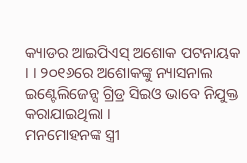କ୍ୟାଡର ଆଇପିଏସ୍ ଅଶୋକ ପଟନାୟକ । । ୨୦୧୬ରେ ଅଶୋକଙ୍କୁ ନ୍ୟାସନାଲ ଇଣ୍ଟେଲିଜେନ୍ସ ଗ୍ରିଡ୍ର ସିଇଓ ଭାବେ ନିଯୁକ୍ତ କରାଯାଇଥିଲା ।
ମନମୋହନଙ୍କ ସ୍ତ୍ରୀ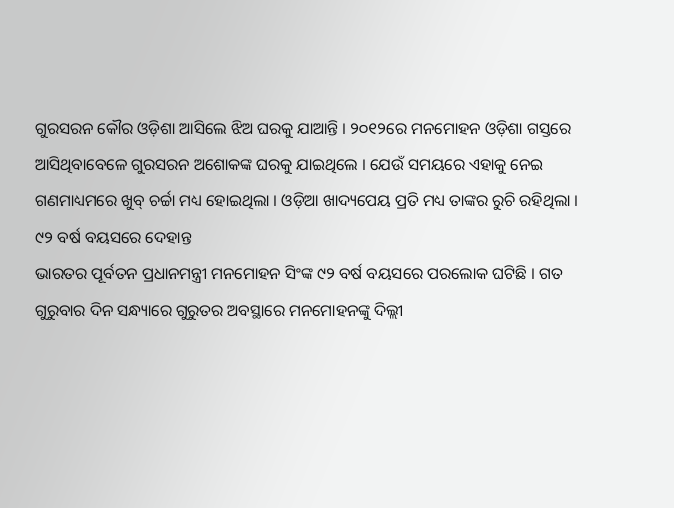ଗୁରସରନ କୌର ଓଡ଼ିଶା ଆସିଲେ ଝିଅ ଘରକୁ ଯାଆନ୍ତି । ୨୦୧୨ରେ ମନମୋହନ ଓଡ଼ିଶା ଗସ୍ତରେ ଆସିଥିବାବେଳେ ଗୁରସରନ ଅଶୋକଙ୍କ ଘରକୁ ଯାଇଥିଲେ । ଯେଉଁ ସମୟରେ ଏହାକୁ ନେଇ ଗଣମାଧ୍ୟମରେ ଖୁବ୍ ଚର୍ଚ୍ଚା ମଧ୍ୟ ହୋଇଥିଲା । ଓଡ଼ିଆ ଖାଦ୍ୟପେୟ ପ୍ରତି ମଧ୍ୟ ତାଙ୍କର ରୁଚି ରହିଥିଲା ।
୯୨ ବର୍ଷ ବୟସରେ ଦେହାନ୍ତ
ଭାରତର ପୂର୍ବତନ ପ୍ରଧାନମନ୍ତ୍ରୀ ମନମୋହନ ସିଂଙ୍କ ୯୨ ବର୍ଷ ବୟସରେ ପରଲୋକ ଘଟିଛି । ଗତ ଗୁରୁବାର ଦିନ ସନ୍ଧ୍ୟାରେ ଗୁରୁତର ଅବସ୍ଥାରେ ମନମୋହନଙ୍କୁ ଦିଲ୍ଲୀ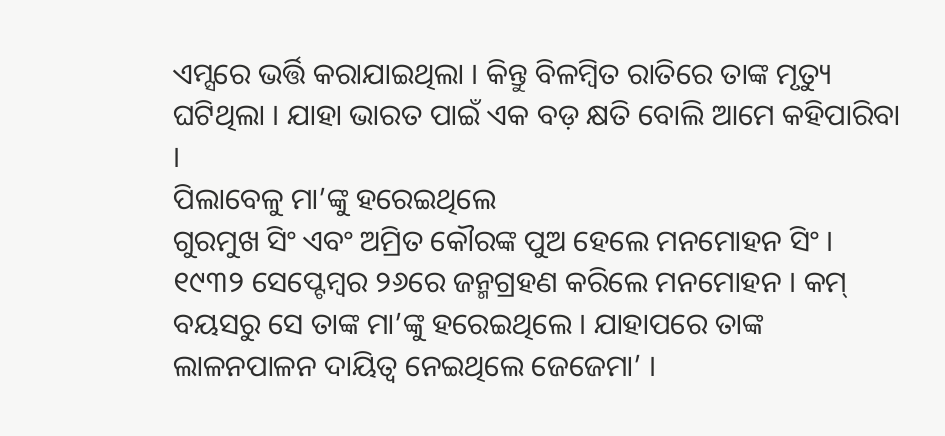ଏମ୍ସରେ ଭର୍ତ୍ତି କରାଯାଇଥିଲା । କିନ୍ତୁ ବିଳମ୍ବିତ ରାତିରେ ତାଙ୍କ ମୃତ୍ୟୁ ଘଟିଥିଲା । ଯାହା ଭାରତ ପାଇଁ ଏକ ବଡ଼ କ୍ଷତି ବୋଲି ଆମେ କହିପାରିବା ।
ପିଲାବେଳୁ ମା’ଙ୍କୁ ହରେଇଥିଲେ
ଗୁରମୁଖ ସିଂ ଏବଂ ଅମ୍ରିତ କୌରଙ୍କ ପୁଅ ହେଲେ ମନମୋହନ ସିଂ । ୧୯୩୨ ସେପ୍ଟେମ୍ବର ୨୬ରେ ଜନ୍ମଗ୍ରହଣ କରିଲେ ମନମୋହନ । କମ୍ ବୟସରୁ ସେ ତାଙ୍କ ମା’ଙ୍କୁ ହରେଇଥିଲେ । ଯାହାପରେ ତାଙ୍କ ଲାଳନପାଳନ ଦାୟିତ୍ୱ ନେଇଥିଲେ ଜେଜେମା’ ।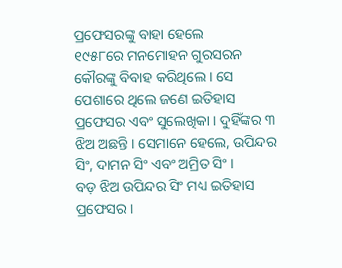ପ୍ରଫେସରଙ୍କୁ ବାହା ହେଲେ
୧୯୫୮ରେ ମନମୋହନ ଗୁରସରନ କୌରଙ୍କୁ ବିବାହ କରିଥିଲେ । ସେ ପେଶାରେ ଥିଲେ ଜଣେ ଇତିହାସ ପ୍ରଫେସର ଏବଂ ସୁଲେଖିକା । ଦୁହିଁଙ୍କର ୩ ଝିଅ ଅଛନ୍ତି । ସେମାନେ ହେଲେ, ଉପିନ୍ଦର ସିଂ, ଦାମନ ସିଂ ଏବଂ ଅମ୍ରିତ ସିଂ ।
ବଡ଼ ଝିଅ ଉପିନ୍ଦର ସିଂ ମଧ୍ୟ ଇତିହାସ ପ୍ରଫେସର ।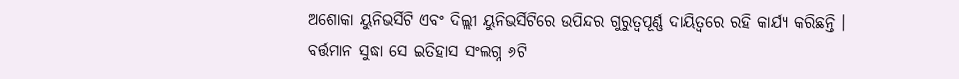ଅଶୋକା ୟୁନିଭର୍ସିଟି ଏବଂ ଦିଲ୍ଲୀ ୟୁନିଭର୍ସିଟିରେ ଉପିନ୍ଦର ଗୁରୁତ୍ୱପୂର୍ଣ୍ଣ ଦାୟିତ୍ୱରେ ରହି କାର୍ଯ୍ୟ କରିଛନ୍ତି । ବର୍ତ୍ତମାନ ସୁଦ୍ଧା ସେ ଇତିହାସ ସଂଲଗ୍ନ ୬ଟି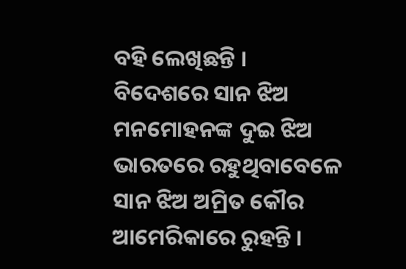ବହି ଲେଖିଛନ୍ତି ।
ବିଦେଶରେ ସାନ ଝିଅ
ମନମୋହନଙ୍କ ଦୁଇ ଝିଅ ଭାରତରେ ରହୁଥିବାବେଳେ ସାନ ଝିଅ ଅମ୍ରିତ କୌର ଆମେରିକାରେ ରୁହନ୍ତି ।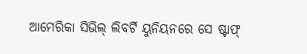ଆମେରିକା ସିଭିଲ୍ ଲିବର୍ଟି ୟୁନିୟନରେ ସେ ଷ୍ଟାଫ୍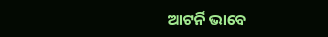ଆଟର୍ନି ଭାବେ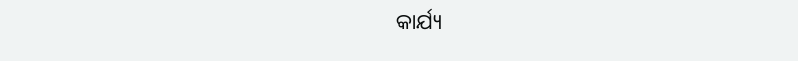କାର୍ଯ୍ୟ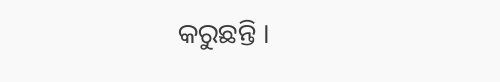କରୁଛନ୍ତି ।